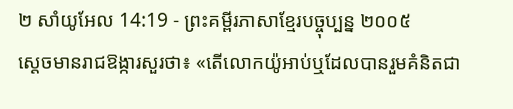២ សាំយូអែល 14:19 - ព្រះគម្ពីរភាសាខ្មែរបច្ចុប្បន្ន ២០០៥
ស្ដេចមានរាជឱង្ការសួរថា៖ «តើលោកយ៉ូអាប់ឬដែលបានរួមគំនិតជា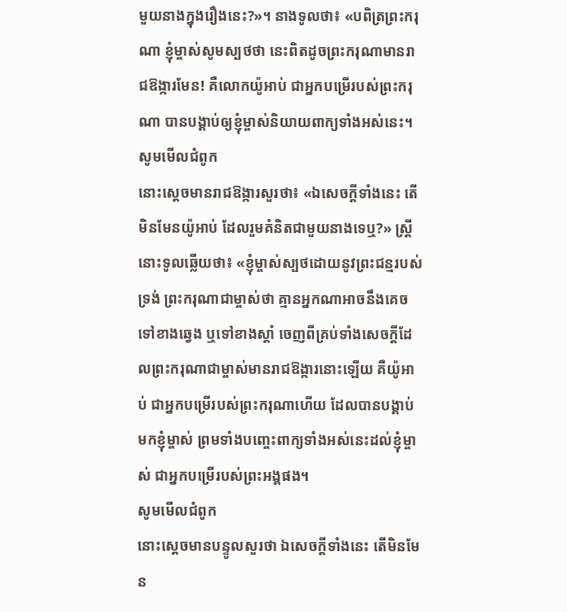មួយនាងក្នុងរឿងនេះ?»។ នាងទូលថា៖ «បពិត្រព្រះករុណា ខ្ញុំម្ចាស់សូមស្បថថា នេះពិតដូចព្រះករុណាមានរាជឱង្ការមែន! គឺលោកយ៉ូអាប់ ជាអ្នកបម្រើរបស់ព្រះករុណា បានបង្គាប់ឲ្យខ្ញុំម្ចាស់និយាយពាក្យទាំងអស់នេះ។
សូមមើលជំពូក
នោះស្តេចមានរាជឱង្ការសួរថា៖ «ឯសេចក្ដីទាំងនេះ តើមិនមែនយ៉ូអាប់ ដែលរួមគំនិតជាមួយនាងទេឬ?» ស្ត្រីនោះទូលឆ្លើយថា៖ «ខ្ញុំម្ចាស់ស្បថដោយនូវព្រះជន្មរបស់ទ្រង់ ព្រះករុណាជាម្ចាស់ថា គ្មានអ្នកណាអាចនឹងគេចទៅខាងឆ្វេង ឬទៅខាងស្តាំ ចេញពីគ្រប់ទាំងសេចក្ដីដែលព្រះករុណាជាម្ចាស់មានរាជឱង្ការនោះឡើយ គឺយ៉ូអាប់ ជាអ្នកបម្រើរបស់ព្រះករុណាហើយ ដែលបានបង្គាប់មកខ្ញុំម្ចាស់ ព្រមទាំងបញ្ចេះពាក្យទាំងអស់នេះដល់ខ្ញុំម្ចាស់ ជាអ្នកបម្រើរបស់ព្រះអង្គផង។
សូមមើលជំពូក
នោះស្តេចមានបន្ទូលសួរថា ឯសេចក្ដីទាំងនេះ តើមិនមែន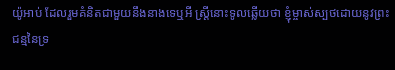យ៉ូអាប់ ដែលរួមគំនិតជាមួយនឹងនាងទេឬអី ស្ត្រីនោះទូលឆ្លើយថា ខ្ញុំម្ចាស់ស្បថដោយនូវព្រះជន្មនៃទ្រ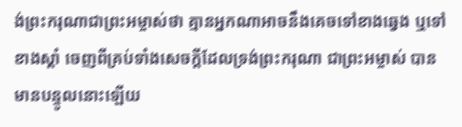ង់ព្រះករុណាជាព្រះអម្ចាស់ថា គ្មានអ្នកណាអាចនឹងគេចទៅខាងឆ្វេង ឬទៅខាងស្តាំ ចេញពីគ្រប់ទាំងសេចក្ដីដែលទ្រង់ព្រះករុណា ជាព្រះអម្ចាស់ បានមានបន្ទូលនោះឡើយ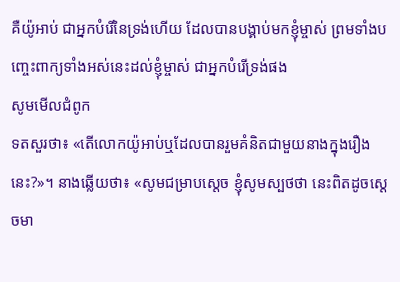គឺយ៉ូអាប់ ជាអ្នកបំរើនៃទ្រង់ហើយ ដែលបានបង្គាប់មកខ្ញុំម្ចាស់ ព្រមទាំងបញ្ចេះពាក្យទាំងអស់នេះដល់ខ្ញុំម្ចាស់ ជាអ្នកបំរើទ្រង់ផង
សូមមើលជំពូក
ទតសួរថា៖ «តើលោកយ៉ូអាប់ឬដែលបានរួមគំនិតជាមួយនាងក្នុងរឿងនេះ?»។ នាងឆ្លើយថា៖ «សូមជម្រាបស្តេច ខ្ញុំសូមស្បថថា នេះពិតដូចស្តេចមា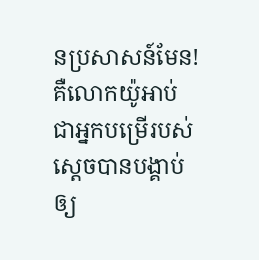នប្រសាសន៍មែន! គឺលោកយ៉ូអាប់ ជាអ្នកបម្រើរបស់ស្តេចបានបង្គាប់ឲ្យ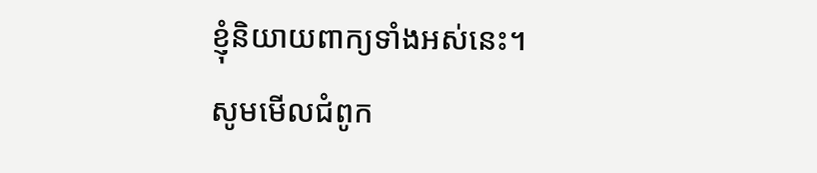ខ្ញុំនិយាយពាក្យទាំងអស់នេះ។
សូមមើលជំពូក